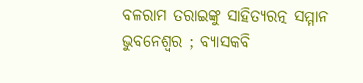ବଳରାମ ତରାଇଙ୍କୁ ସାହିତ୍ୟରତ୍ନ ସମ୍ମାନ
ଭୁବନେଶ୍ୱର ; ବ୍ୟାସକବି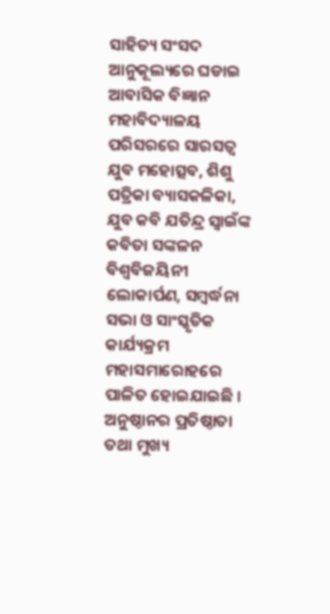ସାହିତ୍ୟ ସଂସଦ ଆନୁକୂଲ୍ୟରେ ଘଡାଇ ଆବାସିକ ବିଜ୍ଞାନ ମହାବିଦ୍ୟାଳୟ ପରିସରରେ ସାରସତ୍ୱ ଯୁବ ମହୋତ୍ସବ, ଶିଶୁ ପତ୍ରିକା ବ୍ୟାସକଳିକା, ଯୁବ କବି ଯତିନ୍ଦ୍ର ସ୍ୱାଇଁଙ୍କ କବିତା ସଙ୍କଳନ ବିଶ୍ୱବିଜୟିନୀ ଲୋକାର୍ପଣ, ସମ୍ବର୍ଦ୍ଧନା ସଭା ଓ ସାଂସ୍କୃତିକ କାର୍ଯ୍ୟକ୍ରମ ମହାସମାରୋହରେ ପାଳିତ ହୋଇଯାଇଛି । ଅନୁଷ୍ଠାନର ପ୍ରତିଷ୍ଠାତା ତଥା ମୁଖ୍ୟ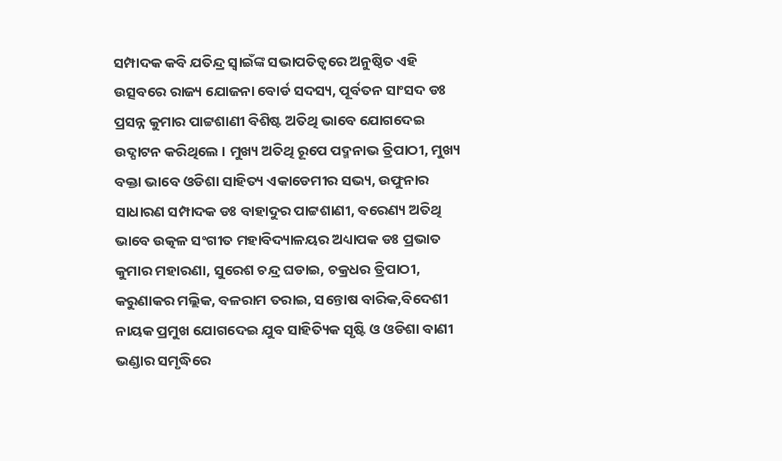ସମ୍ପାଦକ କବି ଯତିନ୍ଦ୍ର ସ୍ୱାଇଁଙ୍କ ସଭାପତିତ୍ୱରେ ଅନୁଷ୍ଠିତ ଏହି ଉତ୍ସବରେ ରାଜ୍ୟ ଯୋଜନା ବୋର୍ଡ ସଦସ୍ୟ, ପୂର୍ବତନ ସାଂସଦ ଡଃ ପ୍ରସନ୍ନ କୁମାର ପାଟ୍ଟଶାଣୀ ବିଶିଷ୍ଟ ଅତିଥି ଭାବେ ଯୋଗଦେଇ ଉଦ୍ଘାଟନ କରିଥିଲେ । ମୁଖ୍ୟ ଅତିଥି ରୂପେ ପଦ୍ମନାଭ ତ୍ରିପାଠୀ, ମୁଖ୍ୟ ବକ୍ତା ଭାବେ ଓଡିଶା ସାହିତ୍ୟ ଏକାଡେମୀର ସଭ୍ୟ, ଉଫୁନାର ସାଧାରଣ ସମ୍ପାଦକ ଡଃ ବାହାଦୁର ପାଟ୍ଟଶାଣୀ, ବରେଣ୍ୟ ଅତିଥି ଭାବେ ଉତ୍କଳ ସଂଗୀତ ମହାବିଦ୍ୟାଳୟର ଅଧ୍ୟାପକ ଡଃ ପ୍ରଭାତ କୁମାର ମହାରଣା, ସୁରେଶ ଚନ୍ଦ୍ର ଘଡାଇ, ଚକ୍ରଧର ତ୍ରିପାଠୀ, କରୁଣାକର ମଲ୍ଲିକ, ବଳରାମ ତରାଇ, ସନ୍ତୋଷ ବାରିକ,ବିଦେଶୀ ନାୟକ ପ୍ରମୁଖ ଯୋଗଦେଇ ଯୁବ ସାହିତ୍ୟିକ ସୃଷ୍ଟି ଓ ଓଡିଶା ବାଣୀ ଭଣ୍ଡାର ସମୃଦ୍ଧିରେ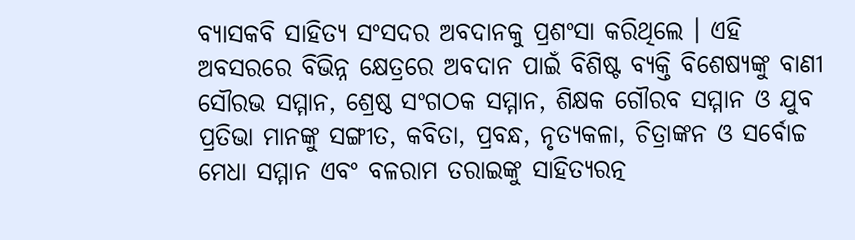ବ୍ୟାସକବି ସାହିତ୍ୟ ସଂସଦର ଅବଦାନକୁ ପ୍ରଶଂସା କରିଥିଲେ । ଏହି ଅବସରରେ ବିଭିନ୍ନ କ୍ଷେତ୍ରରେ ଅବଦାନ ପାଇଁ ବିଶିଷ୍ଟ ବ୍ୟକ୍ତି ବିଶେଷ୍ୟଙ୍କୁ ବାଣୀ ସୌରଭ ସମ୍ମାନ, ଶ୍ରେଷ୍ଠ ସଂଗଠକ ସମ୍ମାନ, ଶିକ୍ଷକ ଗୌରବ ସମ୍ମାନ ଓ ଯୁବ ପ୍ରତିଭା ମାନଙ୍କୁ ସଙ୍ଗୀତ, କବିତା, ପ୍ରବନ୍ଧ, ନୃତ୍ୟକଳା, ଚିତ୍ରାଙ୍କନ ଓ ସର୍ବୋଚ୍ଚ ମେଧା ସମ୍ମାନ ଏବଂ ବଳରାମ ତରାଇଙ୍କୁ ସାହିତ୍ୟରତ୍ନ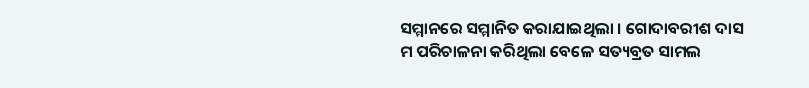ସମ୍ମାନରେ ସମ୍ମାନିତ କରାଯାଇଥିଲା । ଗୋଦାବରୀଶ ଦାସ ମ ପରିଚାଳନା କରିଥିଲା ବେଳେ ସତ୍ୟବ୍ରତ ସାମଲ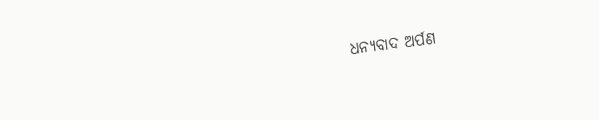ଧନ୍ୟବାଦ ଅର୍ପଣ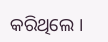କରିଥିଲେ ।